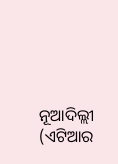ନୂଆଦିଲ୍ଲୀ (ଏଟିଆର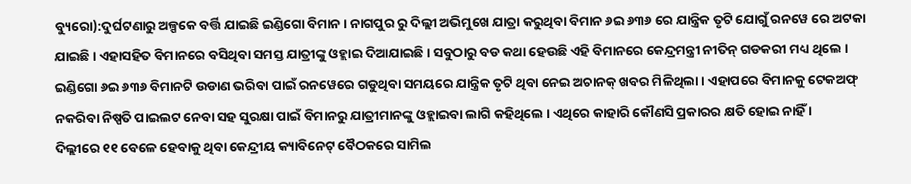ବ୍ୟୁରୋ):ଦୁର୍ଘଟଣାରୁ ଅଳ୍ପକେ ବର୍ତ୍ତି ଯାଇଛି ଇଣ୍ଡିଗୋ ବିମାନ । ନାଗପୁର ରୁ ଦିଲ୍ଲୀ ଅଭିମୁଖେ ଯାତ୍ରା କରୁଥିବା ବିମାନ ୬ଇ ୬୩୬ ରେ ଯାନ୍ତ୍ରିକ ତୃଟି ଯୋଗୁଁ ରନୱେ ରେ ଅଟକା ଯାଇଛି । ଏହାସହିତ ବିମାନରେ ବସିଥିବା ସମସ୍ତ ଯାତ୍ରୀଙ୍କୁ ଓହ୍ଲାଇ ଦିଆଯାଇଛି । ସବୁଠାରୁ ବଡ କଥା ହେଉଛି ଏହି ବିମାନରେ କେନ୍ଦ୍ରମନ୍ତ୍ରୀ ନୀତିନ୍ ଗଡକରୀ ମଧ୍ୟ ଥିଲେ ।
ଇଣ୍ଡିଗୋ ୬ଇ ୬୩୬ ବିମାନଟି ଉଡାଣ ଭରିବା ପାଇଁ ରନୱେରେ ଗଡୁଥିବା ସମୟରେ ଯାନ୍ତ୍ରିକ ତୃଟି ଥିବା ନେଇ ଅଚାନକ୍ ଖବର ମିଳିଥିଲା । ଏହାପରେ ବିମାନକୁ ଟେକଅଫ୍ ନକରିବା ନିଷ୍ପତି ପାଇଲଟ ନେବା ସହ ସୁରକ୍ଷା ପାଇଁ ବିମାନରୁ ଯାତ୍ରୀମାନଙ୍କୁ ଓହ୍ଲାଇବା ଲାଗି କହିଥିଲେ । ଏଥିରେ କାହାରି କୌଣସି ପ୍ରକାରର କ୍ଷତି ହୋଇ ନାହିଁ ।
ଦିଲ୍ଲୀରେ ୧୧ ବେଳେ ହେବାକୁ ଥିବା କେନ୍ଦ୍ରୀୟ କ୍ୟାବିନେଟ୍ ବୈଠକରେ ସାମିଲ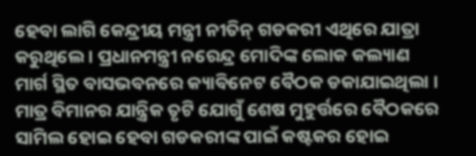ହେବା ଲାଗି କେନ୍ଦ୍ରୀୟ ମନ୍ତ୍ରୀ ନୀତିନ୍ ଗଡକରୀ ଏଥିରେ ଯାତ୍ରା କରୁଥିଲେ । ପ୍ରଧାନମନ୍ତ୍ରୀ ନରେନ୍ଦ୍ର ମୋଦିଙ୍କ ଲୋକ କଲ୍ୟାଣ ମାର୍ଗ ସ୍ଥିତ ବାସଭବନରେ କ୍ୟାବିନେଟ ବୈଠକ ଡକାଯାଇଥିଲା । ମାତ୍ର ବିମାନର ଯାନ୍ତ୍ରିକ ତୃଟି ଯୋଗୁଁ ଶେଷ ମୁହୁର୍ତ୍ତରେ ବୈଠକରେ ସାମିଲ ହୋଇ ହେବା ଗଡକରୀଙ୍କ ପାଇଁ କଷ୍ଟକର ହୋଇ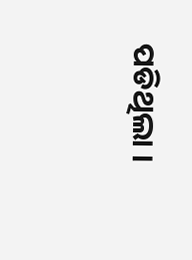ପଡିଥିଲା ।